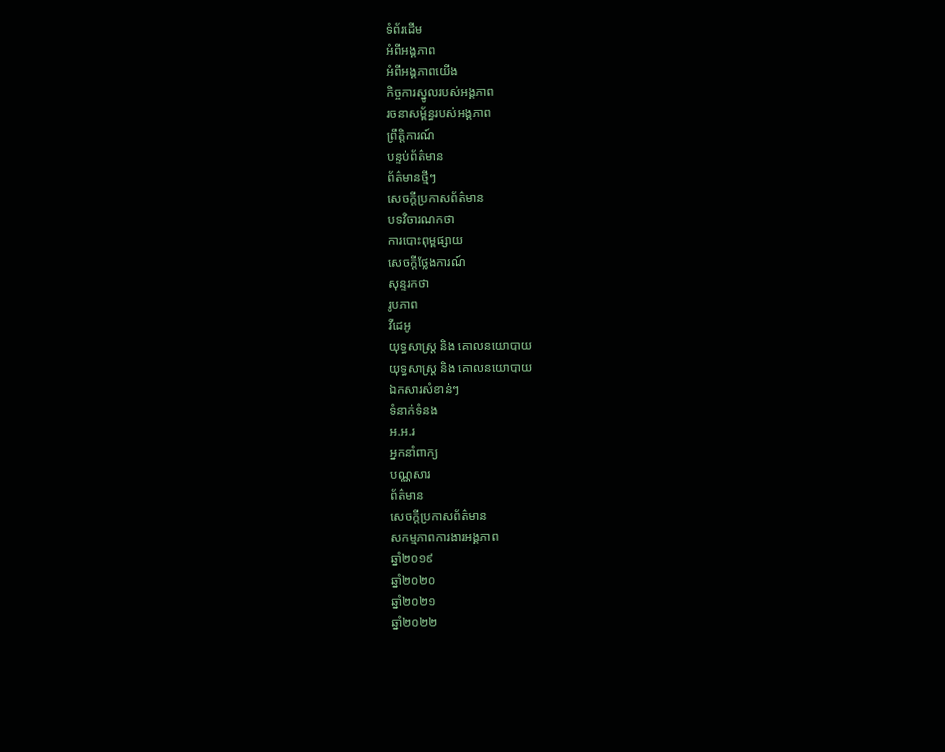ទំព័រដើម
អំពីអង្គភាព
អំពីអង្គភាពយើង
កិច្ចការស្នូលរបស់អង្គភាព
រចនាសម្ព័ន្ធរបស់អង្គភាព
ព្រឹត្តិការណ៍
បន្ទប់ព័ត៌មាន
ព័ត៌មានថ្មីៗ
សេចក្ដីប្រកាសព័ត៌មាន
បទវិចារណកថា
ការបោះពុម្ពផ្សាយ
សេចក្តីថ្លែងការណ៍
សុន្ទរកថា
រូបភាព
វីដេអូ
យុទ្ធសាស្រ្ត និង គោលនយោបាយ
យុទ្ធសាស្រ្ត និង គោលនយោបាយ
ឯកសារសំខាន់ៗ
ទំនាក់ទំនង
អ.អ.រ
អ្នកនាំពាក្យ
បណ្ណសារ
ព័ត៌មាន
សេចក្តីប្រកាសព័ត៌មាន
សកម្មភាពការងារអង្គភាព
ឆ្នាំ២០១៩
ឆ្នាំ២០២០
ឆ្នាំ២០២១
ឆ្នាំ២០២២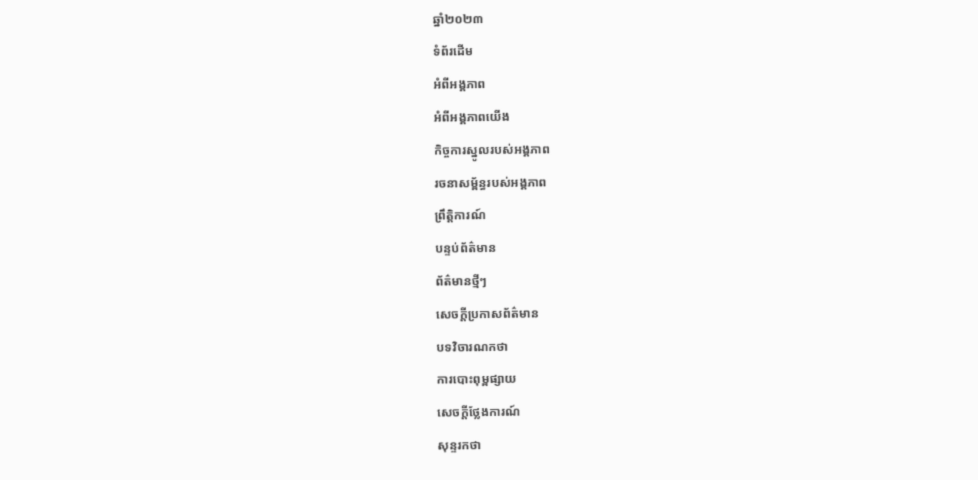ឆ្នាំ២០២៣
ទំព័រដើម
អំពីអង្គភាព
អំពីអង្គភាពយើង
កិច្ចការស្នូលរបស់អង្គភាព
រចនាសម្ព័ន្ធរបស់អង្គភាព
ព្រឹត្តិការណ៍
បន្ទប់ព័ត៌មាន
ព័ត៌មានថ្មីៗ
សេចក្ដីប្រកាសព័ត៌មាន
បទវិចារណកថា
ការបោះពុម្ពផ្សាយ
សេចក្តីថ្លែងការណ៍
សុន្ទរកថា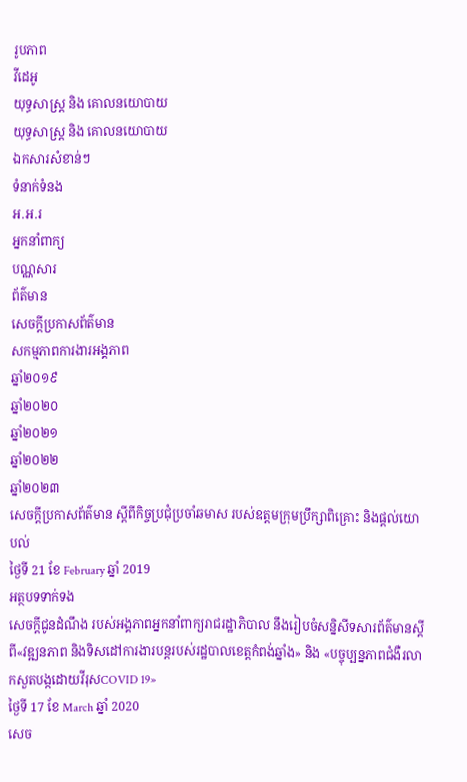រូបភាព
វីដេអូ
យុទ្ធសាស្រ្ត និង គោលនយោបាយ
យុទ្ធសាស្រ្ត និង គោលនយោបាយ
ឯកសារសំខាន់ៗ
ទំនាក់ទំនង
អ.អ.រ
អ្នកនាំពាក្យ
បណ្ណសារ
ព័ត៌មាន
សេចក្តីប្រកាសព័ត៌មាន
សកម្មភាពការងារអង្គភាព
ឆ្នាំ២០១៩
ឆ្នាំ២០២០
ឆ្នាំ២០២១
ឆ្នាំ២០២២
ឆ្នាំ២០២៣
សេចក្ដីប្រកាសព័ត៌មាន ស្ដីពីកិច្ចប្រជុំប្រចាំឆមាស របស់ឧត្តមក្រុមប្រឹក្សាពិគ្រោះ និងផ្ដល់យោបល់
ថ្ងៃទី 21 ខែ February ឆ្នាំ 2019
អត្ថបទទាក់ទង
សេចក្ដីជូនដំណឹង របស់អង្គភាពអ្នកនាំពាក្យរាជរដ្ឋាភិបាល នឹងរៀបចំសន្និសីទសារព័ត៌មានស្ដីពី«វឌ្ឍនភាព និងទិសដៅការងារបន្ដរបស់រដ្ឋបាលខេត្ដកំពង់ឆ្នាំង» និង «បច្ចុប្បន្នភាពជំងឺរលាកសួតបង្កដោយវីរុសCOVID 19»
ថ្ងៃទី 17 ខែ March ឆ្នាំ 2020
សេច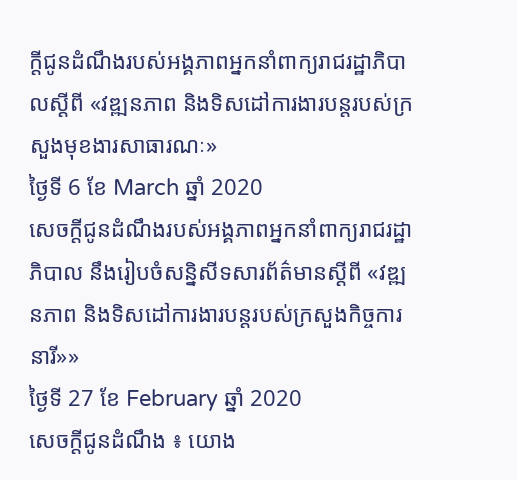ក្ដីជូនដំណឹងរបស់អង្គភាពអ្នកនាំពាក្យរាជរដ្ឋាភិបាលស្ដីពី «វឌ្ឍនភាព និងទិសដៅការងារបន្តរបស់ក្រសួងមុខងារសាធារណៈ»
ថ្ងៃទី 6 ខែ March ឆ្នាំ 2020
សេចក្ដីជូនដំណឹងរបស់អង្គភាពអ្នកនាំពាក្យរាជរដ្ឋាភិបាល នឹងរៀបចំសន្និសីទសារព័ត៌មានស្ដីពី «វឌ្ឍនភាព និងទិសដៅការងារបន្ដរបស់ក្រសួងកិច្ចការនារី»»
ថ្ងៃទី 27 ខែ February ឆ្នាំ 2020
សេចក្ដីជូនដំណឹង ៖ យោង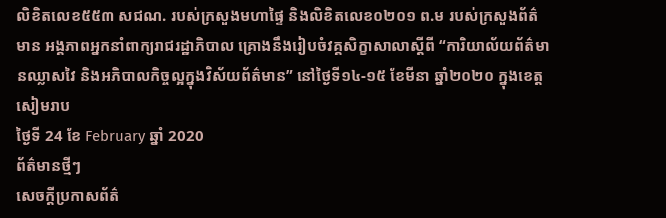លិខិតលេខ៥៥៣ សជណ. របស់ក្រសួងមហាផ្ទៃ និងលិខិតលេខ០២០១ ព.ម របស់ក្រសួងព័ត៌មាន អង្គភាពអ្នកនាំពាក្យរាជរដ្ឋាភិបាល គ្រោងនឹងរៀបចំវគ្គសិក្ខាសាលាស្ដីពី “ការិយាល័យព័ត៌មានឈ្លាសវៃ និងអភិបាលកិច្ចល្អក្នុងវិស័យព័ត៌មាន” នៅថ្ងៃទី១៤-១៥ ខែមីនា ឆ្នាំ២០២០ ក្នុងខេត្តសៀមរាប
ថ្ងៃទី 24 ខែ February ឆ្នាំ 2020
ព័ត៌មានថ្មីៗ
សេចក្តីប្រកាសព័ត៌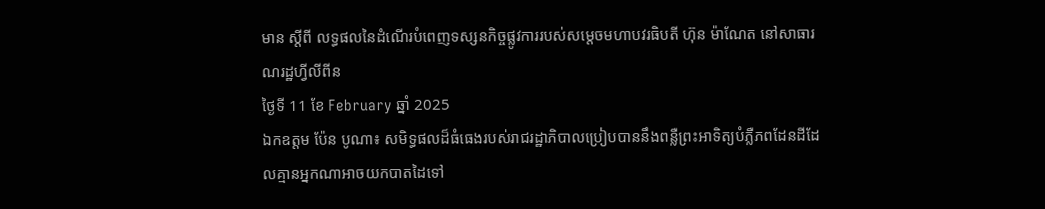មាន ស្តីពី លទ្ធផលនៃដំណើរបំពេញទស្សនកិច្ចផ្លូវការរបស់សម្ដេចមហាបវរធិបតី ហ៊ុន ម៉ាណែត នៅសាធារណរដ្ឋហ្វីលីពីន
ថ្ងៃទី 11 ខែ February ឆ្នាំ 2025
ឯកឧត្តម ប៉ែន បូណា៖ សមិទ្ធផលដ៏ធំធេងរបស់រាជរដ្ឋាភិបាលប្រៀបបាននឹងពន្លឺព្រះអាទិត្យបំភ្លឺភពដែនដីដែលគ្មានអ្នកណាអាចយកបាតដៃទៅ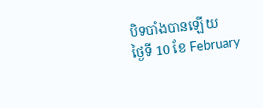បិទបាំងបានឡើយ
ថ្ងៃទី 10 ខែ February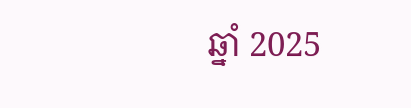ឆ្នាំ 2025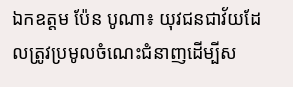ឯកឧត្តម ប៉ែន បូណា៖ យុវជនជាវ័យដែលត្រូវប្រមូលចំណេះជំនាញដើម្បីស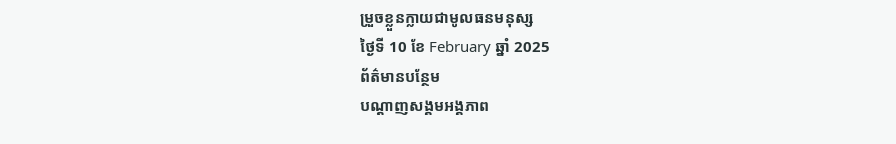ម្រួចខ្លួនក្លាយជាមូលធនមនុស្ស
ថ្ងៃទី 10 ខែ February ឆ្នាំ 2025
ព័ត៌មានបន្ថែម
បណ្ដាញសង្គមអង្គភាព